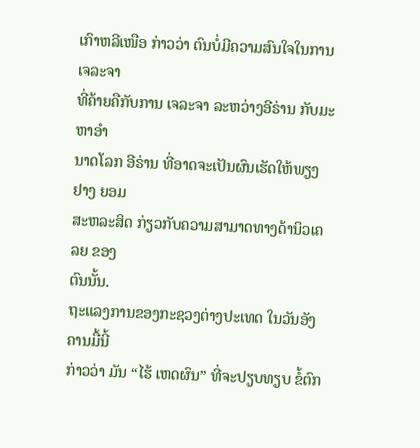ເກົາຫລີເໜືອ ກ່າວວ່າ ຕົນບໍ່ມີຄວາມສົນໃຈໃນການເຈລະຈາ
ທີ່ຄ້າຍຄືກັບການ ເຈລະຈາ ລະຫວ່າງອີຣ່ານ ກັບມະຫາອຳ
ນາດໂລກ ອີຣ່ານ ທີ່ອາດຈະເປັນຜົນເຮັດໃຫ້ພຽງຢາງ ຍອມ
ສະຫລະສິດ ກ່ຽວກັບຄວາມສາມາດທາງດ້ານິວເຄລຍ ຂອງ
ຕົນນັ້ນ.
ຖະແລງການຂອງກະຊວງຕ່າງປະເທດ ໃນວັນອັງຄານມື້ນີ້
ກ່າວວ່າ ມັນ “ໄຮ້ ເຫດຜົນ” ທີ່ຈະປຽບທຽບ ຂໍ້ຕົກ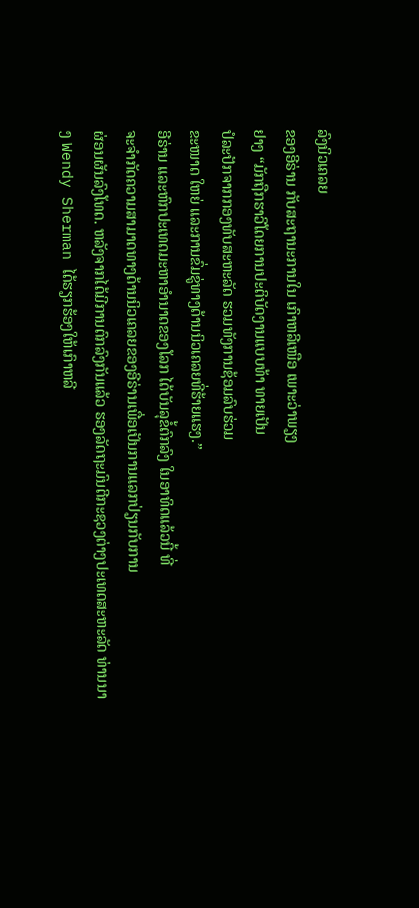ລົງນິວເຄລຍ
ຂອງອີຣ່ານ ກັບສະຖານະການໃນ ເກົາຫລີເໜືອ ເພາະວ່າພຽງ
ຢາງ “ມັກຖືກຮາວີໂດຍການປະຕິບັດງານແບບທ້າ ທາຍເປັນ
ປໍລະປັກຈາກກອງທັບສະຫະລັດ ຮວມທັງການຊ້ອມລົບຮ່ວມ
ຂະໜາດ ໃຫຍ່ ແລະການຂົ່ມຂູ່ທາງດ້ານນິວເຄລຍທີ່ຮ້າຍແຮງ.”
ອີຣ່ານ ແລະຫົກປະເທດມະຫາອຳນາດຂອງໂລກ ໄດ້ບັນລຸຂໍ້ຕົກລົງ ໃນອາທິດແລ້ວນີ້ ທີ່
ຈະຈຳກັດຄວາມສາມາດທາງດ້ານນິວເຄລຍຂອງອີຣ່ານເພື່ອເປັນການແລກປ່ຽນກັບການ
ຜ່ອນຜັນລົງໂທດ. ຫລັງຈາກໄດ້ມີການຕົກລົງກັນແລ້ວ ຮອງລັດຖະມົນຕີກະຊວງຕ່າງປະເທດສະຫະລັດ ທ່ານນາງ Wendy Sherman ໄດ້ຮຽກຮ້ອງໃຫ້ເກົາຫລີ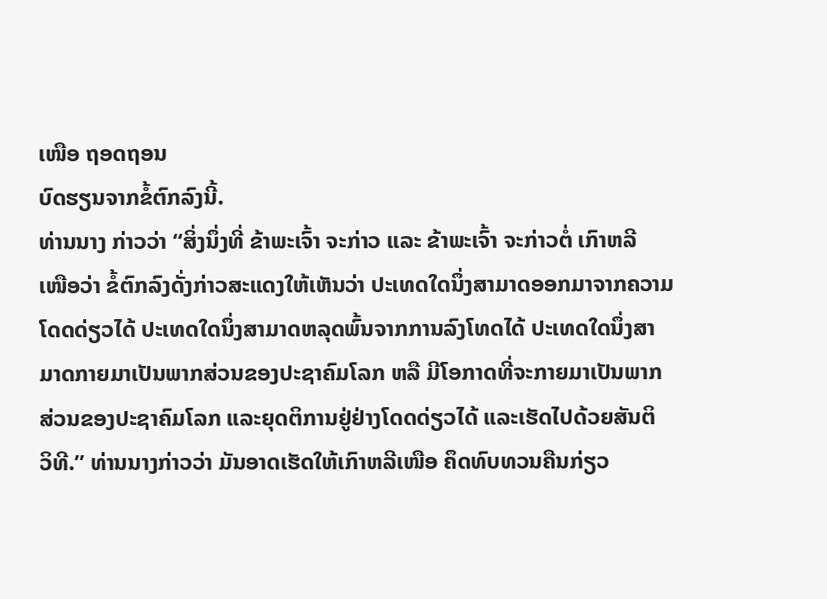ເໜືອ ຖອດຖອນ
ບົດຮຽນຈາກຂໍ້ຕົກລົງນີ້.
ທ່ານນາງ ກ່າວວ່າ “ສິ່ງນຶ່ງທີ່ ຂ້າພະເຈົ້າ ຈະກ່າວ ແລະ ຂ້າພະເຈົ້າ ຈະກ່າວຕໍ່ ເກົາຫລີ
ເໜືອວ່າ ຂໍ້ຕົກລົງດັ່ງກ່າວສະແດງໃຫ້ເຫັນວ່າ ປະເທດໃດນຶ່ງສາມາດອອກມາຈາກຄວາມ
ໂດດດ່ຽວໄດ້ ປະເທດໃດນຶ່ງສາມາດຫລຸດພົ້ນຈາກການລົງໂທດໄດ້ ປະເທດໃດນຶ່ງສາ
ມາດກາຍມາເປັນພາກສ່ວນຂອງປະຊາຄົມໂລກ ຫລື ມີໂອກາດທີ່ຈະກາຍມາເປັນພາກ
ສ່ວນຂອງປະຊາຄົມໂລກ ແລະຍຸດຕິການຢູ່ຢ່າງໂດດດ່ຽວໄດ້ ແລະເຮັດໄປດ້ວຍສັນຕິ
ວິທີ.” ທ່ານນາງກ່າວວ່າ ມັນອາດເຮັດໃຫ້ເກົາຫລີເໜືອ ຄຶດທົບທວນຄືນກ່ຽວ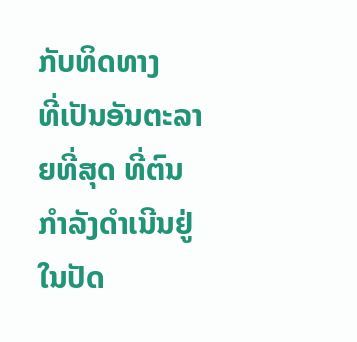ກັບທິດທາງ
ທີ່ເປັນອັນຕະລາຍທີ່ສຸດ ທີ່ຕົນກຳລັງດຳເນີນຢູ່ໃນປັດ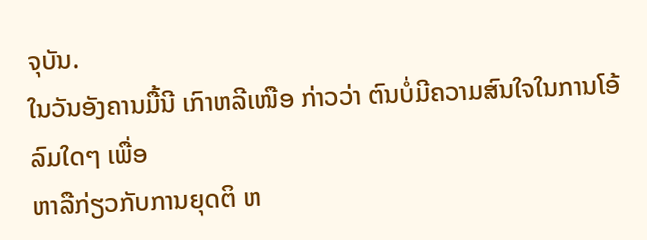ຈຸບັນ.
ໃນວັນອັງຄານມື້ນີ ເກົາຫລີເໜືອ ກ່າວວ່າ ຕົນບໍ່ມີຄວາມສົນໃຈໃນການໂອ້ລົມໃດໆ ເພື່ອ
ຫາລືກ່ຽວກັບການຍຸດຕິ ຫ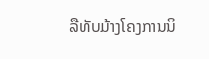ລືທັບມ້າງໂຄງການນິ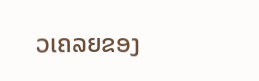ວເຄລຍຂອງ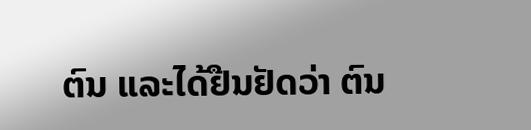ຕົນ ແລະໄດ້ຢືນຢັດວ່າ ຕົນ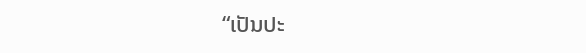“ເປັນປະ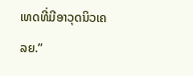ເທດທີ່ມີອາວຸດນິວເຄລຍ.”